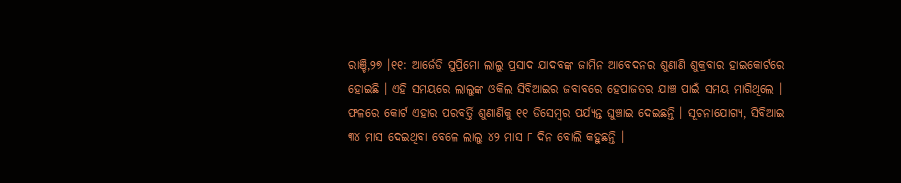ରାଞ୍ଚି,୨୭ ।୧୧: ଆର୍ଜେଡି ସୁପ୍ରିମୋ ଲାଲୁ ପ୍ରସାଦ ଯାଦବଙ୍କ ଜାମିନ ଆବେଦନର ଶୁଣାଣି ଶୁକ୍ରବାର ହାଇକୋର୍ଟରେ ହୋଇଛି । ଏହି ସମୟରେ ଲାଲୁଙ୍କ ଓକିଲ ସିବିଆଇର ଜବାବରେ ହେପାଜତର ଯାଞ୍ଚ ପାଇଁ ସମୟ ମାଗିଥିଲେ । ଫଳରେ କୋର୍ଟ ଏହାର ପରବର୍ତ୍ତି ଶୁଣାଣିକୁ ୧୧ ଡିସେମ୍ବର ପର୍ଯ୍ୟନ୍ତ ଘୁଞ୍ଚାଇ ଦେଇଛନ୍ତି । ସୂଚନାଯୋଗ୍ୟ, ସିବିଆଇ ୩୪ ମାସ ଦେଇଥିବା ବେଳେ ଲାଲୁ ୪୨ ମାସ ୮ ଦିନ ବୋଲି କହୁଛନ୍ତି ।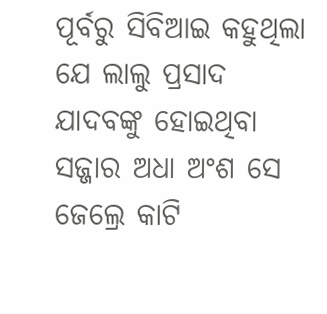ପୂର୍ବରୁ ସିବିଆଇ କହୁଥିଲା ଯେ ଲାଲୁ ପ୍ରସାଦ ଯାଦବଙ୍କୁ ହୋଇଥିବା ସଜ୍ଜାର ଅଧା ଅଂଶ ସେ ଜେଲ୍ରେ କାଟି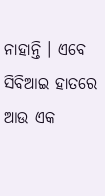ନାହାନ୍ତି । ଏବେ ସିବିଆଇ ହାତରେ ଆଉ ଏକ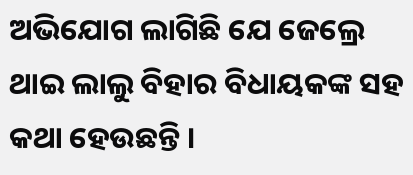ଅଭିଯୋଗ ଲାଗିଛି ଯେ ଜେଲ୍ରେ ଥାଇ ଲାଲୁ ବିହାର ବିଧାୟକଙ୍କ ସହ କଥା ହେଉଛନ୍ତି ।